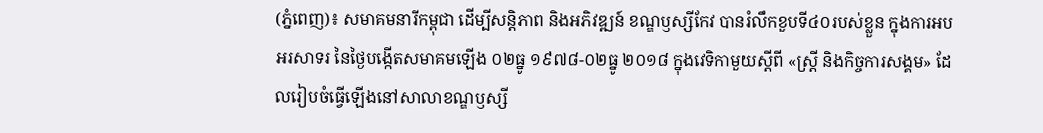(ភ្នំពេញ)៖ សមាគមនារីកម្ពុជា ដើម្បីសន្តិភាព និងអភិវឌ្ឍន៍ ខណ្ឌឫស្សីកែវ បានរំលឹកខួបទី៤០របស់ខ្លួន ក្នុងការអបអរសាទរ នៃថ្ងៃបង្កើតសមាគមឡើង ០២ធ្នូ ១៩៧៨-០២ធ្នូ ២០១៨ ក្នុងវេទិកាមួយស្ដីពី «ស្ត្រី និងកិច្ចការសង្គម» ដែលរៀបចំធ្វើឡើងនៅសាលាខណ្ឌឫស្សី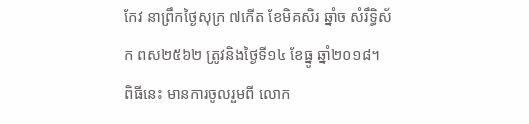កែវ នាព្រឹកថ្ងៃសុក្រ ៧កើត ខែមិគសិរ ឆ្នាំច សំរឹទ្ធិស័ក ពស២៥៦២ ត្រូវនិងថ្ងៃទី១៤ ខែធ្នូ ឆ្នាំ២០១៨។
ពិធីនេះ មានការចូលរួមពី លោក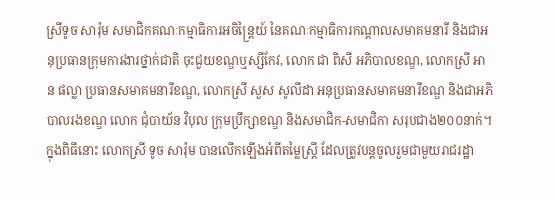ស្រីទូច សារ៉ុម សមាជិកគណៈកម្មាធិការអចិន្ត្រៃយ៍ នៃគណៈកម្មាធិការកណ្តាលសមាគមនារី និងជាអនុប្រធានក្រុមការងារថ្នាក់ជាតិ ចុះជួយខណ្ឌឬស្សីកែវ, លោក ជា ពិសី អភិបាលខណ្ឌ, លោកស្រី អាន ផល្លា ប្រធានសមាគមនារីខណ្ឌ, លោកស្រី សួស សូលីដា អនុប្រធានសមាគមនារីខណ្ឌ និងជាអភិបាលរងខណ្ឌ លោក ជុំបាយ័ន វិបុល ក្រុមប្រឹក្សាខណ្ឌ និងសមាជិក-សមាជិកា សរុបជាង២០០នាក់។
ក្នុងពិធីនោះ លោកស្រី ទូច សារ៉ុម បានលើកឡើងអំពីតម្លៃស្ត្រី ដែលត្រូវបន្តចូលរួមជាមួយរាជរដ្ឋា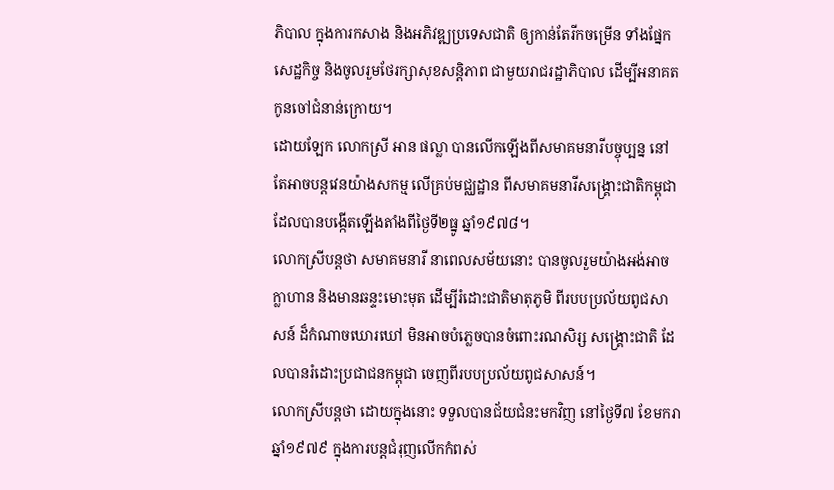ភិបាល ក្នុងការកសាង និងអភិវឌ្ឍប្រទេសជាតិ ឲ្យកាន់តែរីកចម្រើន ទាំងផ្នែកសេដ្ឋកិច្ច និងចូលរួមថែរក្សាសុខសន្តិភាព ជាមួយរាជរដ្ឋាភិបាល ដើម្បីអនាគតកូនចៅជំនាន់ក្រោយ។
ដោយឡែក លោកស្រី អាន ផល្លា បានលើកឡើងពីសមាគមនារីបច្ចុប្បន្ន នៅតែអាចបន្តវេនយ៉ាងសកម្ម លើគ្រប់មជ្ឈដ្ឋាន ពីសមាគមនារីសង្គ្រោះជាតិកម្ពុជា ដែលបានបង្កើតឡើងតាំងពីថ្ងៃទី២ធ្នូ ឆ្នាំ១៩៧៨។
លោកស្រីបន្តថា សមាគមនារី នាពេលសម័យនោះ បានចូលរួមយ៉ាងអង់អាចក្លាហាន និងមានឆន្ទះមោះមុត ដើម្បីរំដោះជាតិមាតុភូមិ ពីរបបប្រល័យពូជសាសន៍ ដ៏កំណាចឃោរឃៅ មិនអាចបំភ្លេចបានចំពោះរណសិរ្ស សង្គ្រោះជាតិ ដែលបានរំដោះប្រជាជនកម្ពុជា ចេញពីរបបប្រល័យពូជសាសន៍។
លោកស្រីបន្ដថា ដោយក្នុងនោះ ទទួលបានជ័យជំនះមកវិញ នៅថ្ងៃទី៧ ខែមករា ឆ្នាំ១៩៧៩ ក្នុងការបន្តជំរុញលើកកំពស់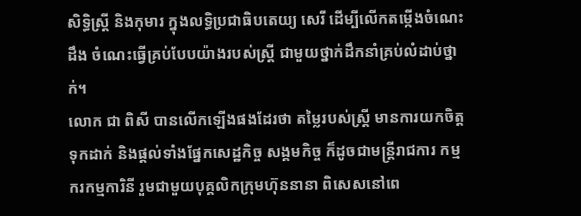សិទ្ធិស្ត្រី និងកុមារ ក្នុងលទ្ធិប្រជាធិបតេយ្យ សេរី ដើម្បីលើកតម្កើងចំណេះដឹង ចំណេះធ្វើគ្រប់បែបយ៉ាងរបស់ស្ត្រី ជាមួយថ្នាក់ដឹកនាំគ្រប់លំដាប់ថ្នាក់។
លោក ជា ពិសី បានលើកឡើងផងដែរថា តម្លៃរបស់ស្ត្រី មានការយកចិត្តទុកដាក់ និងផ្តល់ទាំងផ្នែកសេដ្ឋកិច្ច សង្គមកិច្ច ក៏ដូចជាមន្ត្រីរាជការ កម្មករកម្មការិនី រួមជាមួយបុគ្គលិកក្រុមហ៊ុននានា ពិសេសនៅពេ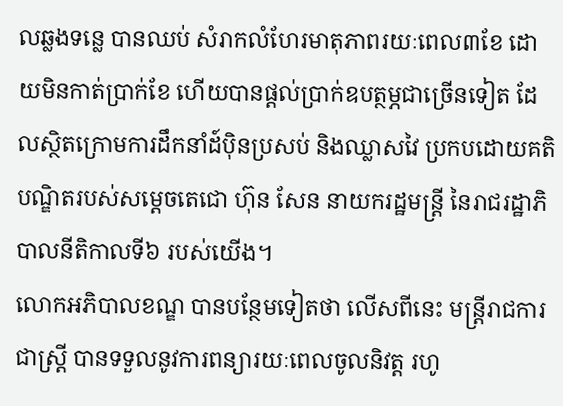លឆ្លងទន្លេ បានឈប់ សំរាកលំហែរមាតុភាពរយៈពេល៣ខែ ដោយមិនកាត់ប្រាក់ខែ ហើយបានផ្តល់ប្រាក់ឧបត្ថម្ភជាច្រើនទៀត ដែលស្ថិតក្រោមការដឹកនាំដ៍ប៉ិនប្រសប់ និងឈ្លាសវៃ ប្រកបដោយគតិបណ្ឌិតរបស់សម្តេចតេជោ ហ៊ុន សែន នាយករដ្ឋមន្ត្រី នៃរាជរដ្ឋាភិបាលនីតិកាលទី៦ របស់យើង។
លោកអភិបាលខណ្ឌ បានបន្ថែមទៀតថា លើសពីនេះ មន្ត្រីរាជការជាស្ត្រី បានទទួលនូវការពន្យារយៈពេលចូលនិវត្ត រហូ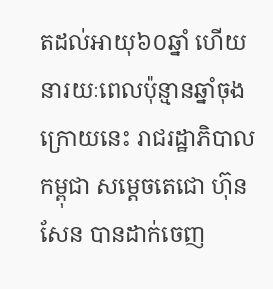តដល់អាយុ៦០ឆ្នាំ ហើយនារយៈពេលប៉ុន្មានឆ្នាំចុងក្រោយនេះ រាជរដ្ឋាភិបាលកម្ពុជា សម្ដេចតេជោ ហ៊ុន សែន បានដាក់ចេញ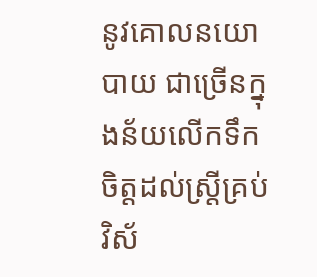នូវគោលនយោបាយ ជាច្រើនក្នុងន័យលើកទឹកចិត្តដល់ស្ត្រីគ្រប់វិស័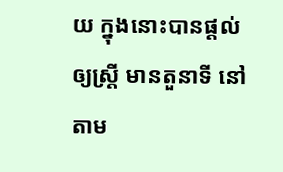យ ក្នុងនោះបានផ្តល់ឲ្យស្ត្រី មានតួនាទី នៅតាម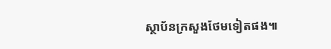ស្ថាប័នក្រសួងថែមទៀតផង៕